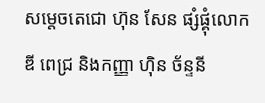សម្តេចតេជោ ហ៊ុន សែន ផ្សំផ្គុំលោក ឌី ពេជ្រ និងកញ្ញា ហុិន ច័ន្ទនី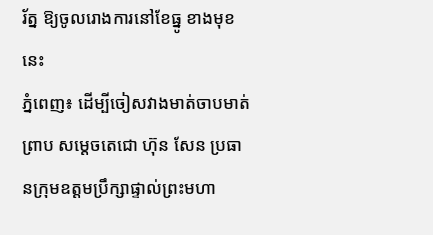រ័ត្ន ឱ្យចូលរោងការនៅខែធ្នូ ខាងមុខនេះ
ភ្នំពេញ៖ ដើម្បីចៀសវាងមាត់ចាបមាត់ព្រាប សម្តេចតេជោ ហ៊ុន សែន ប្រធានក្រុមឧត្តមប្រឹក្សាផ្ទាល់ព្រះមហា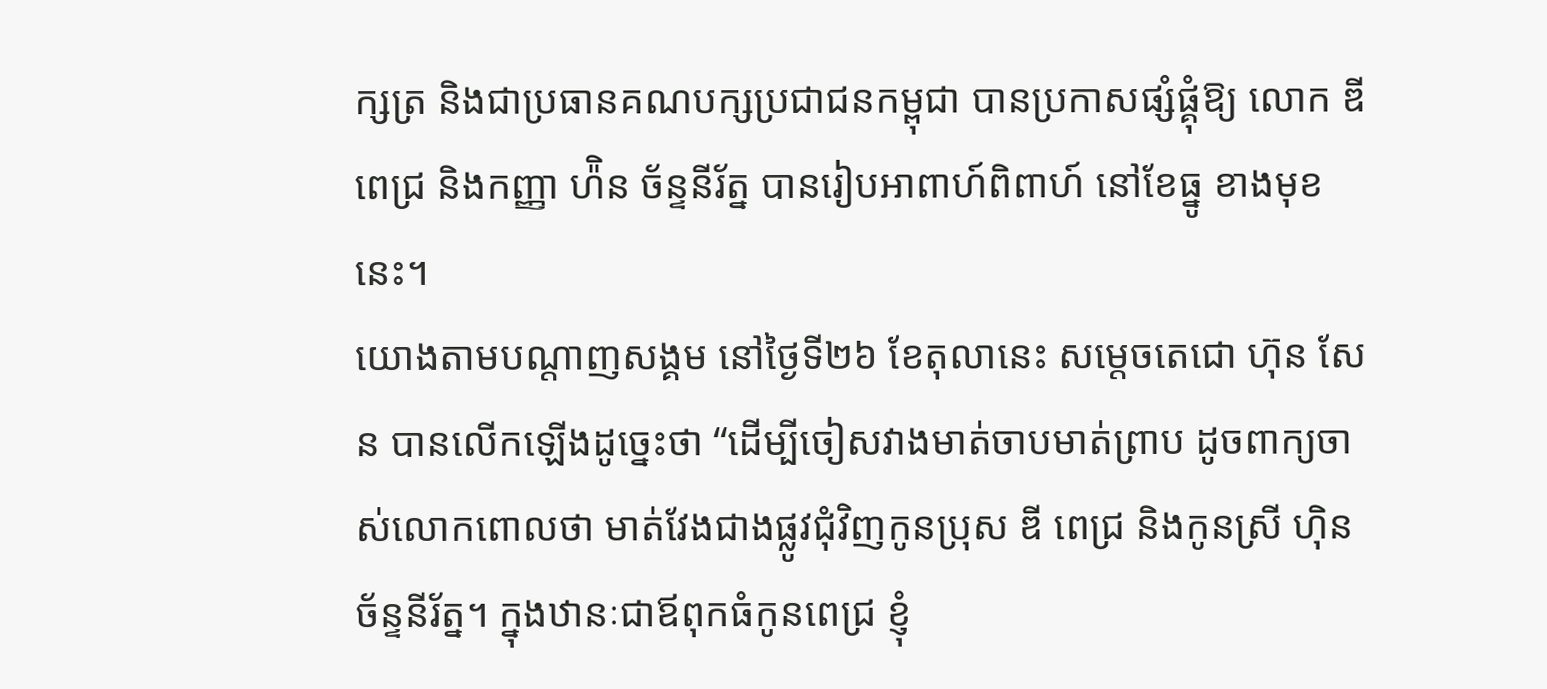ក្សត្រ និងជាប្រធានគណបក្សប្រជាជនកម្ពុជា បានប្រកាសផ្សំផ្គុំឱ្យ លោក ឌី ពេជ្រ និងកញ្ញា ហ៉ិន ច័ន្ទនីរ័ត្ន បានរៀបអាពាហ៍ពិពាហ៍ នៅខែធ្នូ ខាងមុខនេះ។
យោងតាមបណ្តាញសង្គម នៅថ្ងៃទី២៦ ខែតុលានេះ សម្តេចតេជោ ហ៊ុន សែន បានលើកឡើងដូច្នេះថា “ដើម្បីចៀសវាងមាត់ចាបមាត់ព្រាប ដូចពាក្យចាស់លោកពោលថា មាត់វែងជាងផ្លូវជុំវិញកូនប្រុស ឌី ពេជ្រ និងកូនស្រី ហុិន ច័ន្ទនីរ័ត្ន។ ក្នុងឋានៈជាឪពុកធំកូនពេជ្រ ខ្ញុំ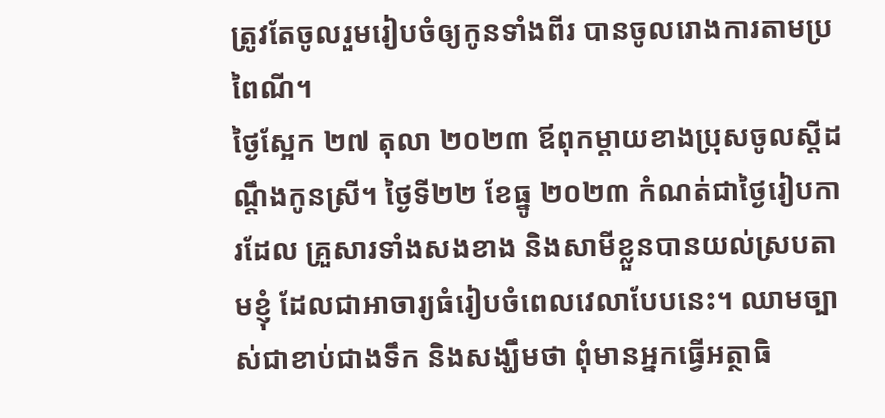ត្រូវតែចូលរួមរៀបចំឲ្យកូនទាំងពីរ បានចូលរោងការតាមប្រពៃណី។
ថ្ងៃស្អែក ២៧ តុលា ២០២៣ ឪពុកម្តាយខាងប្រុសចូលស្តីដណ្តឹងកូនស្រី។ ថ្ងៃទី២២ ខែធ្នូ ២០២៣ កំណត់ជាថ្ងៃរៀបការដែល គ្រួសារទាំងសងខាង និងសាមីខ្លួនបានយល់ស្របតាមខ្ញុំ ដែលជាអាចារ្យធំរៀបចំពេលវេលាបែបនេះ។ ឈាមច្បាស់ជាខាប់ជាងទឹក និងសង្ឃឹមថា ពុំមានអ្នកធ្វើអត្ថាធិ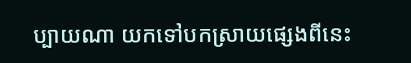ប្បាយណា យកទៅបកស្រាយផ្សេងពីនេះ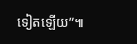ទៀតឡើយ”៕